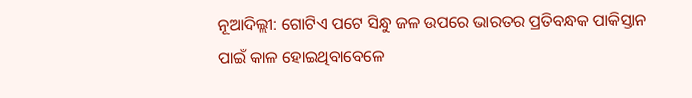ନୂଆଦିଲ୍ଲୀ: ଗୋଟିଏ ପଟେ ସିନ୍ଧୁ ଜଳ ଉପରେ ଭାରତର ପ୍ରତିବନ୍ଧକ ପାକିସ୍ତାନ ପାଇଁ କାଳ ହୋଇଥିବାବେଳେ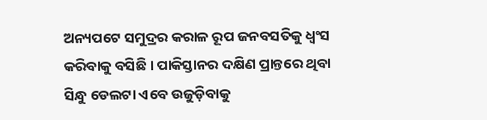ଅନ୍ୟପଟେ ସମୁଦ୍ରର କରାଳ ରୂପ ଜନବସତିକୁ ଧ୍ୱଂସ କରିବାକୁ ବସିଛି । ପାକିସ୍ତାନର ଦକ୍ଷିଣ ପ୍ରାନ୍ତରେ ଥିବା ସିନ୍ଧୁ ଡେଲଟା ଏବେ ଉଜୁଡ଼ିବାକୁ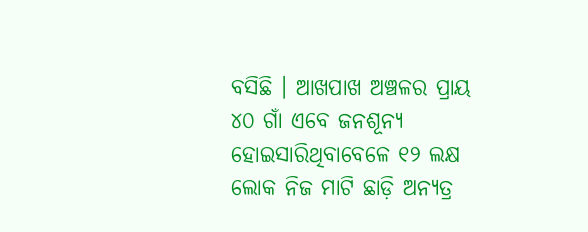ବସିଛି । ଆଖପାଖ ଅଞ୍ଚଳର ପ୍ରାୟ ୪୦ ଗାଁ ଏବେ ଜନଶୂନ୍ୟ ହୋଇସାରିଥିବାବେଳେ ୧୨ ଲକ୍ଷ ଲୋକ ନିଜ ମାଟି ଛାଡ଼ି ଅନ୍ୟତ୍ର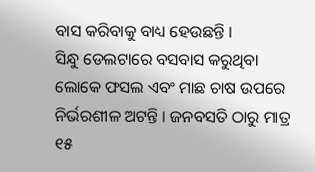ବାସ କରିବାକୁ ବାଧ୍ୟ ହେଉଛନ୍ତି ।
ସିନ୍ଧୁ ଡେଲଟାରେ ବସବାସ କରୁଥିବା ଲୋକେ ଫସଲ ଏବଂ ମାଛ ଚାଷ ଉପରେ ନିର୍ଭରଶୀଳ ଅଟନ୍ତି । ଜନବସତି ଠାରୁ ମାତ୍ର ୧୫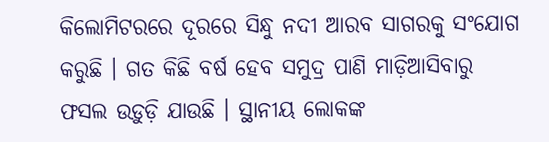କିଲୋମିଟରରେ ଦୂରରେ ସିନ୍ଧୁ ନଦୀ ଆରବ ସାଗରକୁ ସଂଯୋଗ କରୁଛି । ଗତ କିଛି ବର୍ଷ ହେବ ସମୁଦ୍ର ପାଣି ମାଡ଼ିଆସିବାରୁ ଫସଲ ଉଡ଼ୁଡ଼ି ଯାଉଛି । ସ୍ଥାନୀୟ ଲୋକଙ୍କ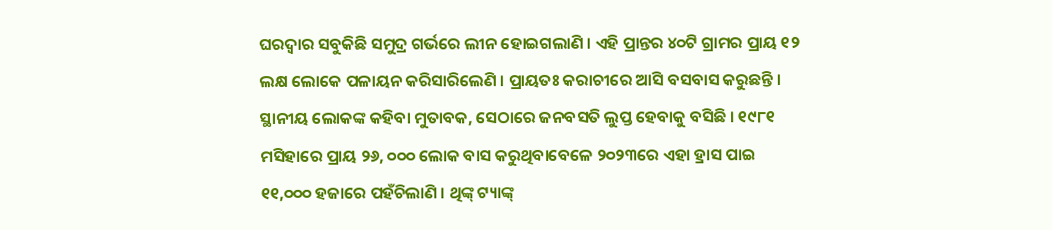ଘରଦ୍ୱାର ସବୁକିଛି ସମୁଦ୍ର ଗର୍ଭରେ ଲୀନ ହୋଇଗଲାଣି । ଏହି ପ୍ରାନ୍ତର ୪୦ଟି ଗ୍ରାମର ପ୍ରାୟ ୧୨ ଲକ୍ଷ ଲୋକେ ପଳାୟନ କରିସାରିଲେଣି । ପ୍ରାୟତଃ କରାଚୀରେ ଆସି ବସବାସ କରୁଛନ୍ତି ।
ସ୍ଥାନୀୟ ଲୋକଙ୍କ କହିବା ମୁତାବକ, ସେଠାରେ ଜନବସତି ଲୁପ୍ତ ହେବାକୁ ବସିଛି । ୧୯୮୧ ମସିହାରେ ପ୍ରାୟ ୨୬, ୦୦୦ ଲୋକ ବାସ କରୁଥିବାବେଳେ ୨୦୨୩ରେ ଏହା ହ୍ରାସ ପାଇ ୧୧,୦୦୦ ହଜାରେ ପହଁଚିଲାଣି । ଥିଙ୍କ୍ ଟ୍ୟାଙ୍କ୍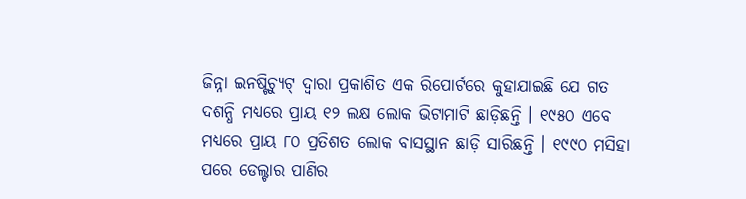ଜିନ୍ନା ଇନଷ୍ଟିଚ୍ୟୁଟ୍ ଦ୍ୱାରା ପ୍ରକାଶିତ ଏକ ରିପୋର୍ଟରେ କୁହାଯାଇଛି ଯେ ଗତ ଦଶନ୍ଧି ମଧ୍ୟରେ ପ୍ରାୟ ୧୨ ଲକ୍ଷ ଲୋକ ଭିଟାମାଟି ଛାଡ଼ିଛନ୍ତି । ୧୯୫୦ ଏବେ ମଧ୍ୟରେ ପ୍ରାୟ ୮୦ ପ୍ରତିଶତ ଲୋକ ବାସସ୍ଥାନ ଛାଡ଼ି ସାରିଛନ୍ତି । ୧୯୯୦ ମସିହା ପରେ ଡେଲ୍ଟାର ପାଣିର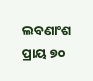ଲବଣାଂଶ ପ୍ରାୟ ୭୦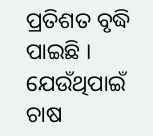ପ୍ରତିଶତ ବୃଦ୍ଧି ପାଇଛି । ଯେଉଁଥିପାଇଁ ଚାଷ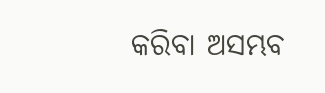କରିବା ଅସମ୍ଭବ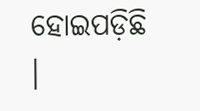ହୋଇପଡ଼ିଛି ।